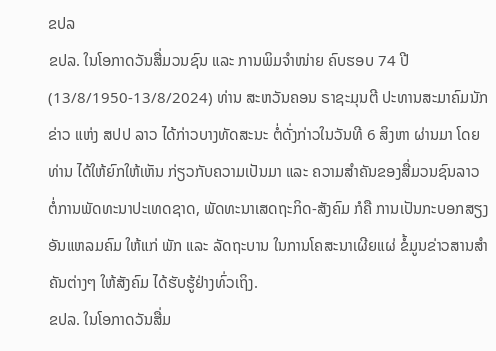ຂປລ
ຂປລ. ໃນໂອກາດວັນສື່ມວນຊົນ ແລະ ການພິມຈໍາໜ່າຍ ຄົບຮອບ 74 ປີ (13/8/1950-13/8/2024) ທ່ານ ສະຫວັນຄອນ ຣາຊະມຸນຕີ ປະທານສະມາຄົມນັກຂ່າວ ແຫ່ງ ສປປ ລາວ ໄດ້ກ່າວບາງທັດສະນະ ຕໍ່ດັ່ງກ່າວໃນວັນທີ 6 ສິງຫາ ຜ່ານມາ ໂດຍທ່ານ ໄດ້ໃຫ້ຍົກໃຫ້ເຫັນ ກ່ຽວກັບຄວາມເປັນມາ ແລະ ຄວາມສຳຄັນຂອງສື່ມວນຊົນລາວ ຕໍ່ການພັດທະນາປະເທດຊາດ, ພັດທະນາເສດຖະກິດ-ສັງຄົມ ກໍຄື ການເປັນກະບອກສຽງອັນແຫລມຄົມ ໃຫ້ແກ່ ພັກ ແລະ ລັດຖະບານ ໃນການໂຄສະນາເຜີຍແຜ່ ຂໍ້ມູນຂ່າວສານສຳຄັນຕ່າງໆ ໃຫ້ສັງຄົມ ໄດ້ຮັບຮູ້ຢ່າງທົ່ວເຖິງ.
ຂປລ. ໃນໂອກາດວັນສື່ມ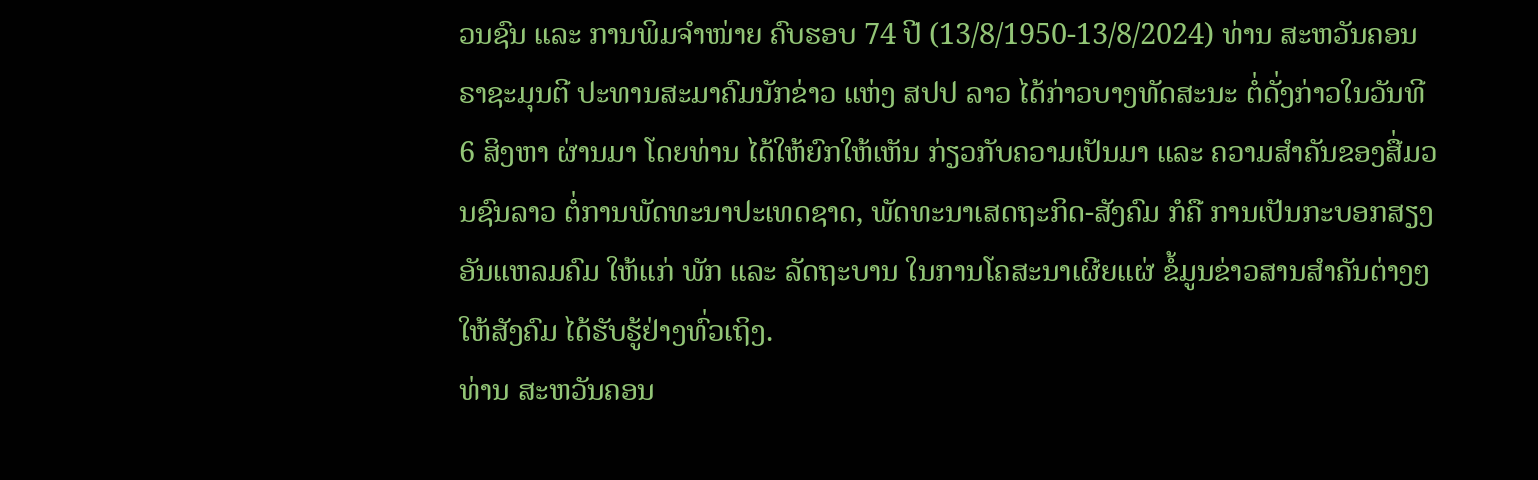ວນຊົນ ແລະ ການພິມຈໍາໜ່າຍ ຄົບຮອບ 74 ປີ (13/8/1950-13/8/2024) ທ່ານ ສະຫວັນຄອນ ຣາຊະມຸນຕີ ປະທານສະມາຄົມນັກຂ່າວ ແຫ່ງ ສປປ ລາວ ໄດ້ກ່າວບາງທັດສະນະ ຕໍ່ດັ່ງກ່າວໃນວັນທີ 6 ສິງຫາ ຜ່ານມາ ໂດຍທ່ານ ໄດ້ໃຫ້ຍົກໃຫ້ເຫັນ ກ່ຽວກັບຄວາມເປັນມາ ແລະ ຄວາມສຳຄັນຂອງສື່ມວນຊົນລາວ ຕໍ່ການພັດທະນາປະເທດຊາດ, ພັດທະນາເສດຖະກິດ-ສັງຄົມ ກໍຄື ການເປັນກະບອກສຽງອັນແຫລມຄົມ ໃຫ້ແກ່ ພັກ ແລະ ລັດຖະບານ ໃນການໂຄສະນາເຜີຍແຜ່ ຂໍ້ມູນຂ່າວສານສຳຄັນຕ່າງໆ ໃຫ້ສັງຄົມ ໄດ້ຮັບຮູ້ຢ່າງທົ່ວເຖິງ.
ທ່ານ ສະຫວັນຄອນ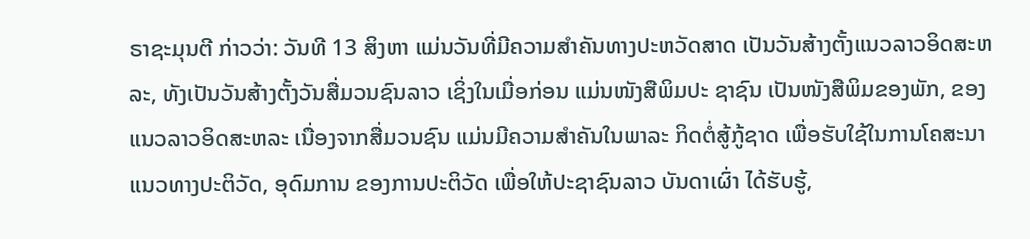ຣາຊະມຸນຕີ ກ່າວວ່າ: ວັນທີ 13 ສິງຫາ ແມ່ນວັນທີ່ມີຄວາມສຳຄັນທາງປະຫວັດສາດ ເປັນວັນສ້າງຕັ້ງແນວລາວອິດສະຫລະ, ທັງເປັນວັນສ້າງຕັ້ງວັນສື່ມວນຊົນລາວ ເຊິ່ງໃນເມື່ອກ່ອນ ແມ່ນໜັງສືພິມປະ ຊາຊົນ ເປັນໜັງສືພິມຂອງພັກ, ຂອງແນວລາວອິດສະຫລະ ເນື່ອງຈາກສື່ມວນຊົນ ແມ່ນມີຄວາມສຳຄັນໃນພາລະ ກິດຕໍ່ສູ້ກູ້ຊາດ ເພື່ອຮັບໃຊ້ໃນການໂຄສະນາແນວທາງປະຕິວັດ, ອຸດົມການ ຂອງການປະຕິວັດ ເພື່ອໃຫ້ປະຊາຊົນລາວ ບັນດາເຜົ່າ ໄດ້ຮັບຮູ້,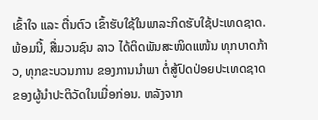ເຂົ້າໃຈ ແລະ ຕື່ນຕົວ ເຂົ້າຮັບໃຊ້ໃນພາລະກິດຮັບໃຊ້ປະເທດຊາດ. ພ້ອມນີ້, ສື່ມວນຊົນ ລາວ ໄດ້ຕິດພັນສະໜິດແໜ້ນ ທຸກບາດກ້າວ, ທຸກຂະບວນການ ຂອງການນຳພາ ຕໍ່ສູ້ປົດປ່ອຍປະເທດຊາດ ຂອງຜູ້ນຳປະຕິວັດໃນເມື່ອກ່ອນ. ຫລັງຈາກ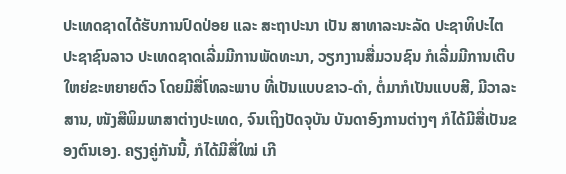ປະເທດຊາດໄດ້ຮັບການປົດປ່ອຍ ແລະ ສະຖາປະນາ ເປັນ ສາທາລະນະລັດ ປະຊາທິປະໄຕ ປະຊາຊົນລາວ ປະເທດຊາດເລີ່ມມີການພັດທະນາ, ວຽກງານສື່ມວນຊົນ ກໍເລີ່ມມີການເຕີບໃຫຍ່ຂະຫຍາຍຕົວ ໂດຍມີສື່ໂທລະພາບ ທີ່ເປັນແບບຂາວ-ດຳ, ຕໍ່ມາກໍເປັນແບບສີ, ມີວາລະສານ, ໜັງສືພິມພາສາຕ່າງປະເທດ, ຈົນເຖິງປັດຈຸບັນ ບັນດາອົງການຕ່າງໆ ກໍໄດ້ມີສື່ເປັນຂອງຕົນເອງ. ຄຽງຄູ່ກັນນີ້, ກໍໄດ້ມີສື່ໃໝ່ ເກີ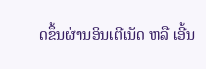ດຂຶ້ນຜ່ານອິນເຕີເນັດ ຫລື ເອີ້ນ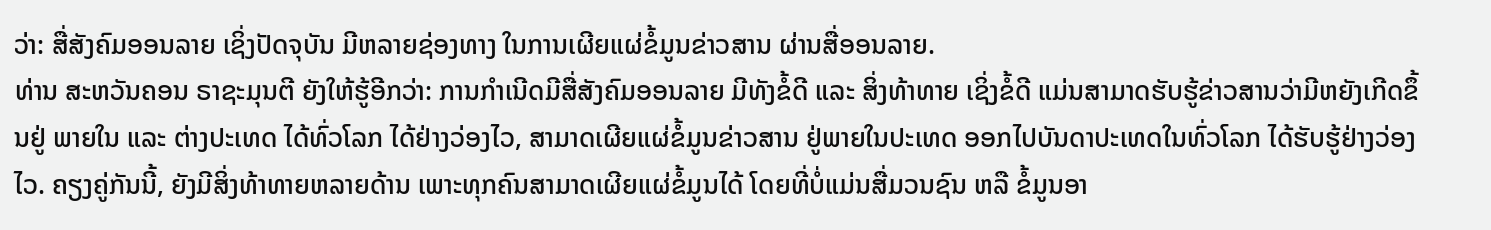ວ່າ: ສື່ສັງຄົມອອນລາຍ ເຊິ່ງປັດຈຸບັນ ມີຫລາຍຊ່ອງທາງ ໃນການເຜີຍແຜ່ຂໍ້ມູນຂ່າວສານ ຜ່ານສື່ອອນລາຍ.
ທ່ານ ສະຫວັນຄອນ ຣາຊະມຸນຕີ ຍັງໃຫ້ຮູ້ອີກວ່າ: ການກຳເນີດມີສື່ສັງຄົມອອນລາຍ ມີທັງຂໍ້ດີ ແລະ ສິ່ງທ້າທາຍ ເຊິ່ງຂໍ້ດີ ແມ່ນສາມາດຮັບຮູ້ຂ່າວສານວ່າມີຫຍັງເກີດຂຶ້ນຢູ່ ພາຍໃນ ແລະ ຕ່າງປະເທດ ໄດ້ທົ່ວໂລກ ໄດ້ຢ່າງວ່ອງໄວ, ສາມາດເຜີຍແຜ່ຂໍ້ມູນຂ່າວສານ ຢູ່ພາຍໃນປະເທດ ອອກໄປບັນດາປະເທດໃນທົ່ວໂລກ ໄດ້ຮັບຮູ້ຢ່າງວ່ອງໄວ. ຄຽງຄູ່ກັນນີ້, ຍັງມີສິ່ງທ້າທາຍຫລາຍດ້ານ ເພາະທຸກຄົນສາມາດເຜີຍແຜ່ຂໍ້ມູນໄດ້ ໂດຍທີ່ບໍ່ແມ່ນສື່ມວນຊົນ ຫລື ຂໍ້ມູນອາ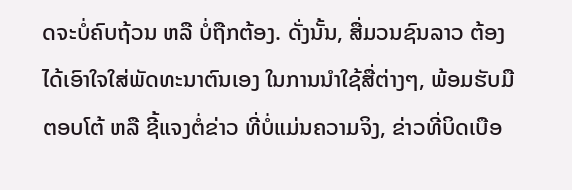ດຈະບໍ່ຄົບຖ້ວນ ຫລື ບໍ່ຖືກຕ້ອງ. ດັ່ງນັ້ນ, ສື່ມວນຊົນລາວ ຕ້ອງໄດ້ເອົາໃຈໃສ່ພັດທະນາຕົນເອງ ໃນການນຳໃຊ້ສື່ຕ່າງໆ, ພ້ອມຮັບມືຕອບໂຕ້ ຫລື ຊີ້ແຈງຕໍ່ຂ່າວ ທີ່ບໍ່ແມ່ນຄວາມຈິງ, ຂ່າວທີ່ບິດເບືອ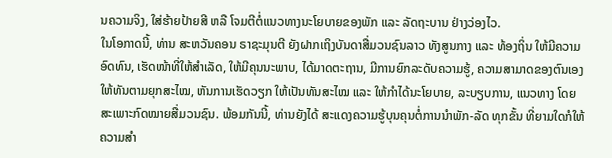ນຄວາມຈິງ, ໃສ່ຮ້າຍປ້າຍສີ ຫລື ໂຈມຕີຕໍ່ແນວທາງນະໂຍບາຍຂອງພັກ ແລະ ລັດຖະບານ ຢ່າງວ່ອງໄວ.
ໃນໂອກາດນີ້, ທ່ານ ສະຫວັນຄອນ ຣາຊະມຸນຕີ ຍັງຝາກເຖິງບັນດາສື່ມວນຊົນລາວ ທັງສູນກາງ ແລະ ທ້ອງຖິ່ນ ໃຫ້ມີຄວາມອົດທົນ, ເຮັດໜ້າທີ່ໃຫ້ສຳເລັດ, ໃຫ້ມີຄຸນນະພາບ, ໄດ້ມາດຕະຖານ, ມີການຍົກລະດັບຄວາມຮູ້, ຄວາມສາມາດຂອງຕົນເອງໃຫ້ທັນຕາມຍຸກສະໄໝ, ຫັນການເຮັດວຽກ ໃຫ້ເປັນທັນສະໄໝ ແລະ ໃຫ້ກຳໄດ້ນະໂຍບາຍ, ລະບຽບການ, ແນວທາງ ໂດຍສະເພາະກົດໝາຍສື່ມວນຊົນ. ພ້ອມກັນນີ້, ທ່ານຍັງໄດ້ ສະແດງຄວາມຮູ້ບຸນຄຸນຕໍ່ການນຳພັກ-ລັດ ທຸກຂັ້ນ ທີ່ຍາມໃດກໍໃຫ້ຄວາມສຳ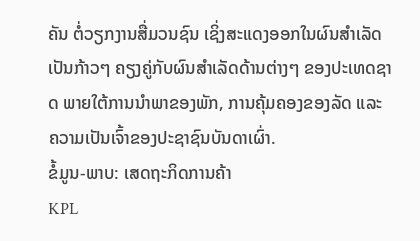ຄັນ ຕໍ່ວຽກງານສື່ມວນຊົນ ເຊິ່ງສະແດງອອກໃນຜົນສຳເລັດເປັນກ້າວໆ ຄຽງຄູ່ກັບຜົນສຳເລັດດ້ານຕ່າງໆ ຂອງປະເທດຊາດ ພາຍໃຕ້ການນຳພາຂອງພັກ, ການຄຸ້ມຄອງຂອງລັດ ແລະ ຄວາມເປັນເຈົ້າຂອງປະຊາຊົນບັນດາເຜົ່າ.
ຂໍ້ມູນ-ພາບ: ເສດຖະກິດການຄ້າ
KPL